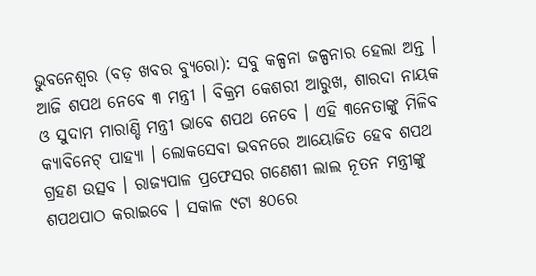ଭୁବନେଶ୍ୱର (ବଡ଼ ଖବର ବ୍ୟୁରୋ): ସବୁ କଳ୍ପନା ଜଳ୍ପନାର ହେଲା ଅନ୍ତ । ଆଜି ଶପଥ ନେବେ ୩ ମନ୍ତ୍ରୀ । ବିକ୍ରମ କେଶରୀ ଆରୁଖ, ଶାରଦା ନାୟକ ଓ ସୁଦାମ ମାରାଣ୍ଡି ମନ୍ତ୍ରୀ ଭାବେ ଶପଥ ନେବେ । ଏହି ୩ନେତାଙ୍କୁ ମିଳିବ କ୍ୟାବିନେଟ୍ ପାହ୍ୟା । ଲୋକସେବା ଭବନରେ ଆୟୋଜିତ ହେବ ଶପଥ ଗ୍ରହଣ ଉତ୍ସବ । ରାଜ୍ୟପାଳ ପ୍ରଫେସର ଗଣେଶୀ ଲାଲ ନୂତନ ମନ୍ତ୍ରୀଙ୍କୁ ଶପଥପାଠ କରାଇବେ । ସକାଳ ୯ଟା ୫୦ରେ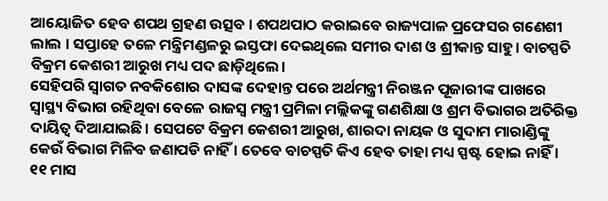ଆୟୋଜିତ ହେବ ଶପଥ ଗ୍ରହଣ ଉତ୍ସବ । ଶପଥପାଠ କରାଇବେ ରାଜ୍ୟପାଳ ପ୍ରଫେସର ଗଣେଶୀ ଲାଲ । ସପ୍ତାହେ ତଳେ ମନ୍ତ୍ରିମଣ୍ଡଳରୁ ଇସ୍ତଫା ଦେଇଥିଲେ ସମୀର ଦାଶ ଓ ଶ୍ରୀକାନ୍ତ ସାହୁ। ବାଚସ୍ପତି ବିକ୍ରମ କେଶରୀ ଆରୁଖ ମଧ୍ୟ ପଦ ଛାଡ଼ିଥିଲେ।
ସେହିପରି ସ୍ୱାଗତ ନବକିଶୋର ଦାସଙ୍କ ଦେହାନ୍ତ ପରେ ଅର୍ଥମନ୍ତ୍ରୀ ନିରଞ୍ଜନ ପୂଜାରୀଙ୍କ ପାଖରେ ସ୍ବାସ୍ଥ୍ୟ ବିଭାଗ ରହିଥିବା ବେଳେ ରାଜସ୍ବ ମନ୍ତ୍ରୀ ପ୍ରମିଳା ମଲ୍ଲିକଙ୍କୁ ଗଣଶିକ୍ଷା ଓ ଶ୍ରମ ବିଭାଗର ଅତିରିକ୍ତ ଦାୟିତ୍ୱ ଦିଆଯାଇଛି। ସେପଟେ ବିକ୍ରମ କେଶରୀ ଆରୁଖ, ଶାରଦା ନାୟକ ଓ ସୁଦାମ ମାରାଣ୍ଡିଙ୍କୁ କେଉଁ ବିଭାଗ ମିଳିବ ଜଣାପଡି ନାହିଁ । ତେବେ ବାଚସ୍ପତି କିଏ ହେବ ତାହା ମଧ୍ୟ ସ୍ପଷ୍ଟ ହୋଇ ନାହିଁ । ୧୧ ମାସ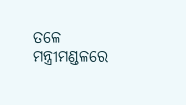ତଳେ ମନ୍ତ୍ରୀମଣ୍ଡଳରେ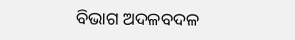ବିଭାଗ ଅଦଳବଦଳ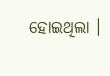ହୋଇଥିଲା ।